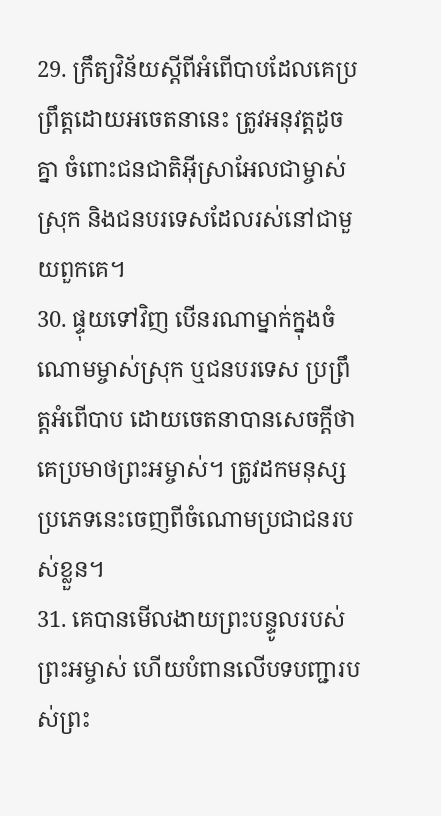29. ក្រឹត្យវិន័យស្ដីពីអំពើបាបដែលគេប្រព្រឹត្តដោយអចេតនានេះ ត្រូវអនុវត្តដូចគ្នា ចំពោះជនជាតិអ៊ីស្រាអែលជាម្ចាស់ស្រុក និងជនបរទេសដែលរស់នៅជាមួយពួកគេ។
30. ផ្ទុយទៅវិញ បើនរណាម្នាក់ក្នុងចំណោមម្ចាស់ស្រុក ឬជនបរទេស ប្រព្រឹត្តអំពើបាប ដោយចេតនាបានសេចក្ដីថាគេប្រមាថព្រះអម្ចាស់។ ត្រូវដកមនុស្សប្រភេទនេះចេញពីចំណោមប្រជាជនរបស់ខ្លួន។
31. គេបានមើលងាយព្រះបន្ទូលរបស់ព្រះអម្ចាស់ ហើយបំពានលើបទបញ្ជារបស់ព្រះ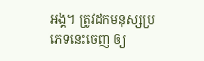អង្គ។ ត្រូវដកមនុស្សប្រភេទនេះចេញ ឲ្យ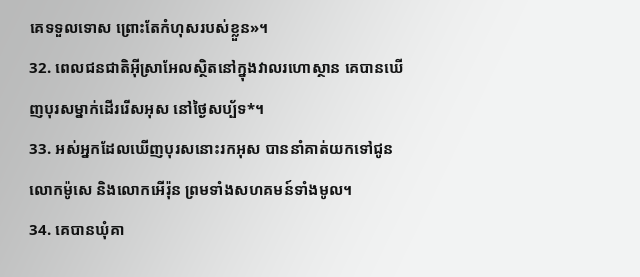គេទទួលទោស ព្រោះតែកំហុសរបស់ខ្លួន»។
32. ពេលជនជាតិអ៊ីស្រាអែលស្ថិតនៅក្នុងវាលរហោស្ថាន គេបានឃើញបុរសម្នាក់ដើររើសអុស នៅថ្ងៃសប្ប័ទ*។
33. អស់អ្នកដែលឃើញបុរសនោះរកអុស បាននាំគាត់យកទៅជូនលោកម៉ូសេ និងលោកអើរ៉ុន ព្រមទាំងសហគមន៍ទាំងមូល។
34. គេបានឃុំគា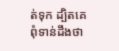ត់ទុក ដ្បិតគេពុំទាន់ដឹងថា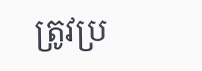ត្រូវប្រ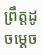ព្រឹត្តដូចម្ដេច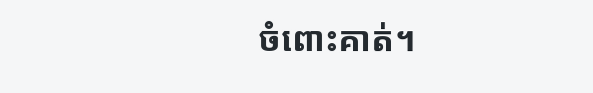ចំពោះគាត់។